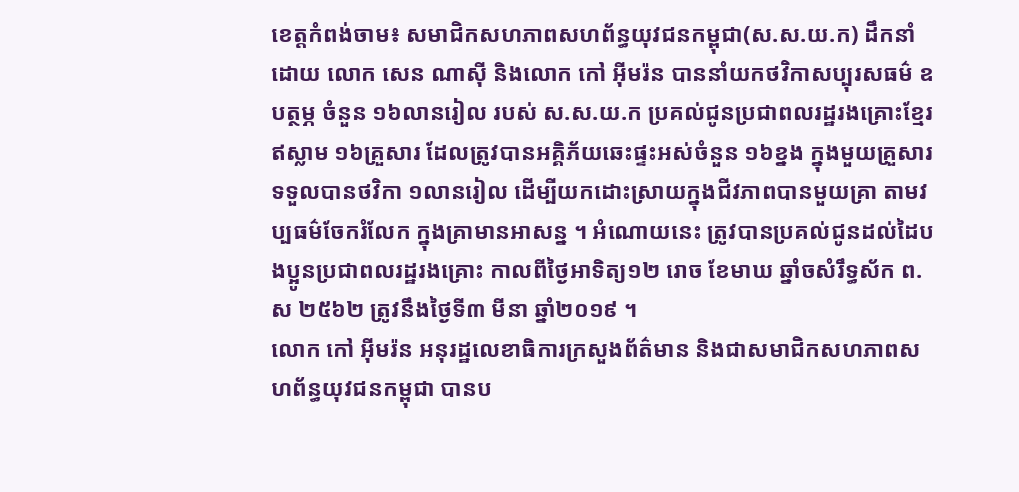ខេត្តកំពង់ចាម៖ សមាជិកសហភាពសហព័ន្ធយុវជនកម្ពុជា(ស.ស.យ.ក) ដឹកនាំដោយ លោក សេន ណាស៊ី និងលោក កៅ អ៊ីមរ៉ន បាននាំយកថវិកាសប្បុរសធម៌ ឧបត្ថម្ភ ចំនួន ១៦លានរៀល របស់ ស.ស.យ.ក ប្រគល់ជូនប្រជាពលរដ្ឋរងគ្រោះខ្មែរឥស្លាម ១៦គ្រួសារ ដែលត្រូវបានអគ្គិភ័យឆេះផ្ទះអស់ចំនួន ១៦ខ្នង ក្នុងមួយគ្រួសារទទួលបានថវិកា ១លានរៀល ដើម្បីយកដោះស្រាយក្នុងជីវភាពបានមួយគ្រា តាមវប្បធម៌ចែករំលែក ក្នុងគ្រាមានអាសន្ន ។ អំណោយនេះ ត្រូវបានប្រគល់ជូនដល់ដៃបងប្អូនប្រជាពលរដ្ឋរងគ្រោះ កាលពីថ្ងៃអាទិត្យ១២ រោច ខែមាឃ ឆ្នាំចសំរឹទ្ធស័ក ព.ស ២៥៦២ ត្រូវនឹងថ្ងៃទី៣ មីនា ឆ្នាំ២០១៩ ។
លោក កៅ អ៊ីមរ៉ន អនុរដ្ឋលេខាធិការក្រសួងព័ត៌មាន និងជាសមាជិកសហភាពសហព័ន្ធយុវជនកម្ពុជា បានប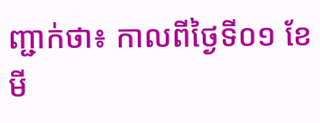ញ្ជាក់ថា៖ កាលពីថ្ងៃទី០១ ខែមី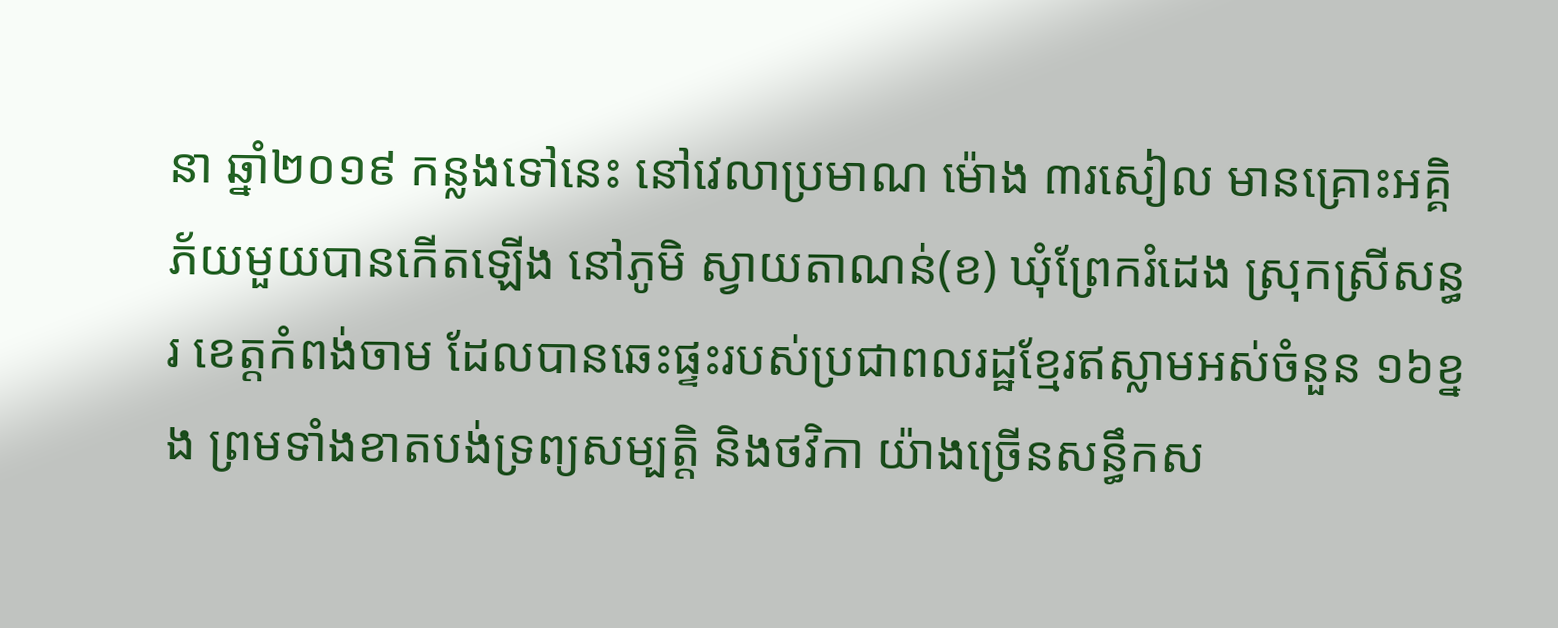នា ឆ្នាំ២០១៩ កន្លងទៅនេះ នៅវេលាប្រមាណ ម៉ោង ៣រសៀល មានគ្រោះអគ្គិភ័យមួយបានកើតឡើង នៅភូមិ ស្វាយតាណន់(ខ) ឃុំព្រែករំដេង ស្រុកស្រីសន្ធរ ខេត្តកំពង់ចាម ដែលបានឆេះផ្ទះរបស់ប្រជាពលរដ្ឋខ្មែរឥស្លាមអស់ចំនួន ១៦ខ្នង ព្រមទាំងខាតបង់ទ្រព្យសម្បត្តិ និងថវិកា យ៉ាងច្រើនសន្ធឹកស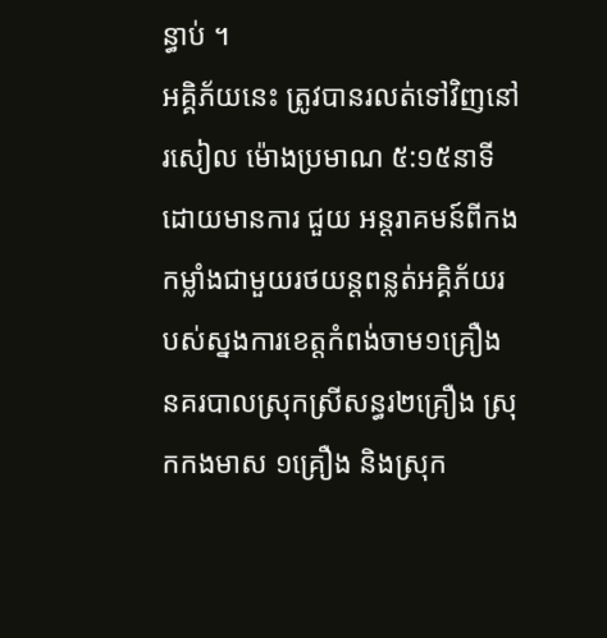ន្ធាប់ ។
អគ្គិភ័យនេះ ត្រូវបានរលត់ទៅវិញនៅ រសៀល ម៉ោងប្រមាណ ៥:១៥នាទី ដោយមានការ ជួយ អន្តរាគមន៍ពីកងកម្លាំងជាមួយរថយន្តពន្លត់អគ្គិភ័យរបស់ស្នងការខេត្តកំពង់ចាម១គ្រឿង នគរបាលស្រុកស្រីសន្ធរ២គ្រឿង ស្រុកកងមាស ១គ្រឿង និងស្រុក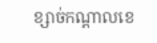ខ្សាច់កណ្តាលខេ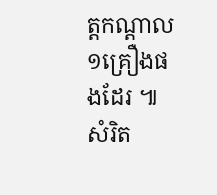ត្តកណ្តាល ១គ្រឿងផងដែរ ៕ សំរិត